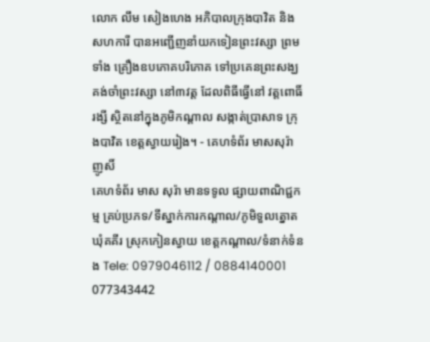លោក លឹម សៀងហេង អភិបាលក្រុងបាវិត និងសហការី បានអញ្ជើញនាំយកទៀនព្រះវស្សា ព្រមទាំង គ្រឿងឧបភោគបរិភោគ ទៅប្រគេនព្រះសង្ឃ គង់ចាំព្រះវស្សា នៅ៣វត្ត ដែលពិធីធ្វើនៅ វត្តពោធិ៍រង្សី ស្ថិតនៅក្នុងភូមិកណ្តាល សង្កាត់ប្រាសាទ ក្រុងបាវិត ខេត្តស្វាយរៀង។ - គេហទំព័រ មាសសុរ៉ា ញូសិ៍
គេហទំព័រ មាស សុរ៉ា មានទទូល ផ្សាយពាណិជ្ជកម្ម គ្រប់ប្រភទ/ទីស្នាក់ការកណ្តាល/ភូមិទួលត្នោត ឃុំគគីរ ស្រុកកៀនស្វាយ ខេត្តកណ្តាល/ទំនាក់ទំនង Tele: 0979046112 / 0884140001 077343442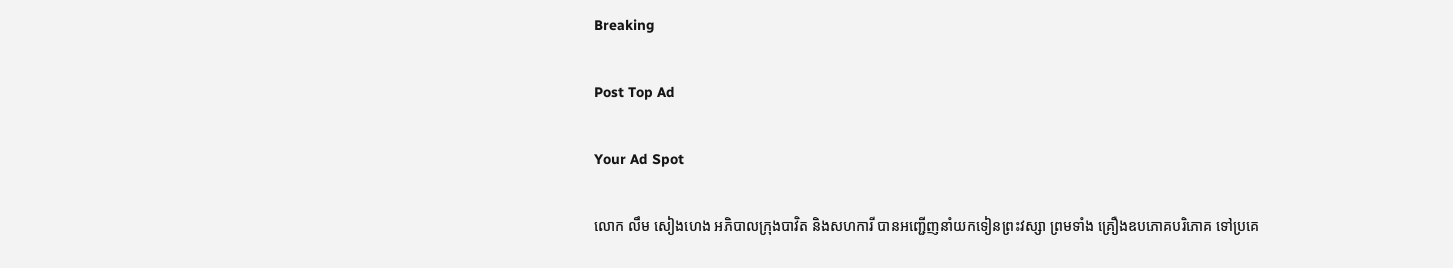Breaking

Post Top Ad

Your Ad Spot

លោក លឹម សៀងហេង អភិបាលក្រុងបាវិត និងសហការី បានអញ្ជើញនាំយកទៀនព្រះវស្សា ព្រមទាំង គ្រឿងឧបភោគបរិភោគ ទៅប្រគេ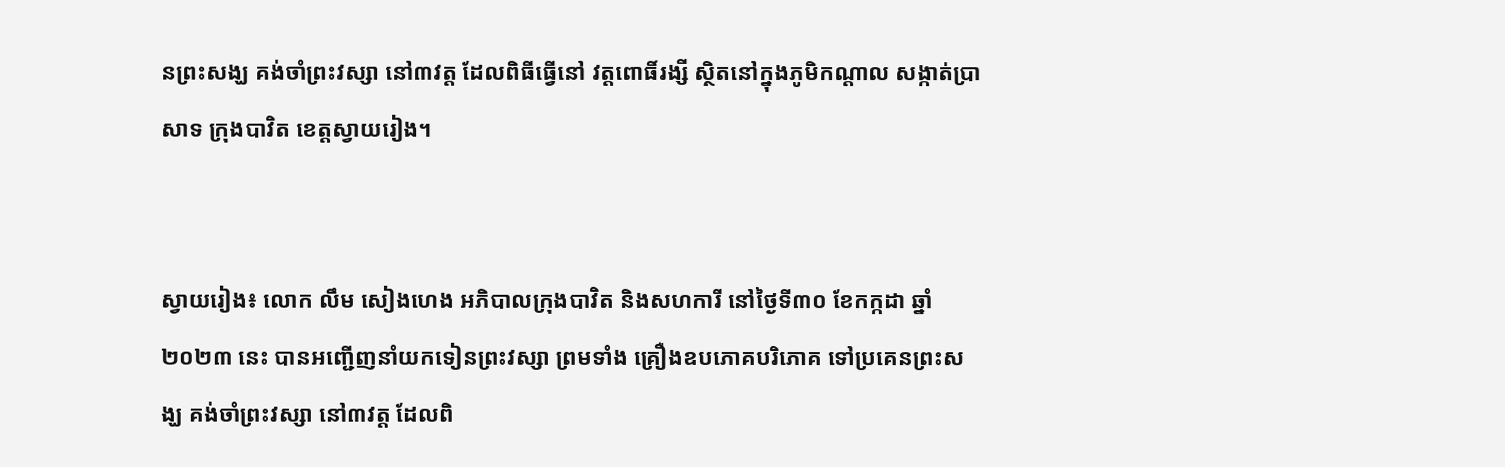នព្រះសង្ឃ គង់ចាំព្រះវស្សា នៅ៣វត្ត ដែលពិធីធ្វើនៅ វត្តពោធិ៍រង្សី ស្ថិតនៅក្នុងភូមិកណ្តាល សង្កាត់ប្រាសាទ ក្រុងបាវិត ខេត្តស្វាយរៀង។


ស្វាយរៀង៖ លោក លឹម សៀងហេង អភិបាលក្រុងបាវិត និងសហការី នៅថ្ងៃទី៣០ ខែកក្កដា ឆ្នាំ២០២៣ នេះ បានអញ្ជើញនាំយកទៀនព្រះវស្សា ព្រមទាំង គ្រឿងឧបភោគបរិភោគ ទៅប្រគេនព្រះសង្ឃ គង់ចាំព្រះវស្សា នៅ៣វត្ត ដែលពិ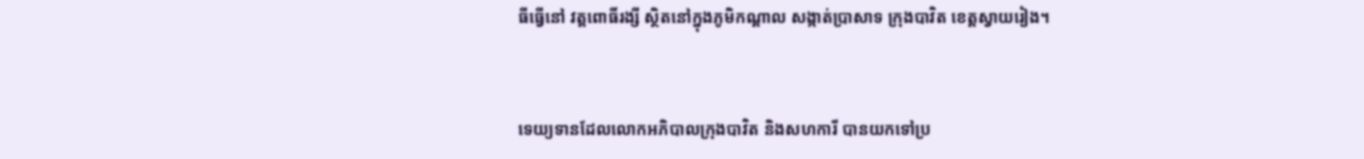ធីធ្វើនៅ វត្តពោធិ៍រង្សី ស្ថិតនៅក្នុងភូមិកណ្តាល សង្កាត់ប្រាសាទ ក្រុងបាវិត ខេត្តស្វាយរៀង។


ទេយ្យទានដែលលោកអភិបាលក្រុងបាវិត និងសហការី បានយកទៅប្រ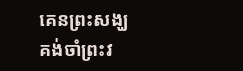គេនព្រះសង្ឃ គង់ចាំព្រះវ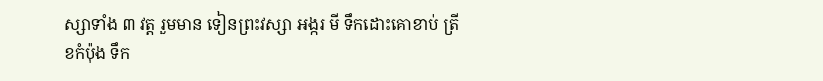ស្សាទាំង ៣ វត្ត រួមមាន ទៀនព្រះវស្សា អង្ករ មី ទឹកដោះគោខាប់ ត្រីខកំប៉ុង ទឹក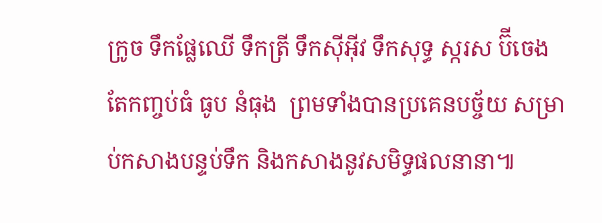ក្រូច ទឹកផ្លែឈើ ទឹកត្រី ទឹកសុីអុីវ ទឹកសុទ្ធ ស្ករស ប៊ីចេង តែកញ្ចប់ធំ ធូប នំធុង  ព្រមទាំងបានប្រគេនបច្ច័យ សម្រាប់កសាងបន្ទប់ទឹក និងកសាងនូវសមិទ្ធផលនានា៕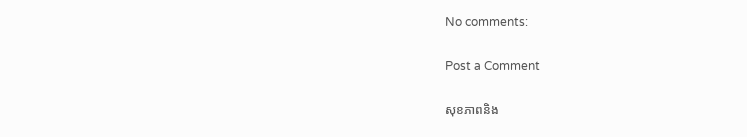No comments:

Post a Comment

សុខភាពនិង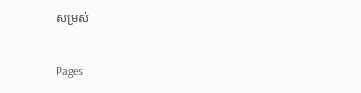សម្រស់

Pages